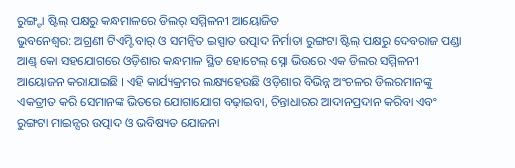ରୁଙ୍ଗ୍ଟା ଷ୍ଟିଲ୍ ପକ୍ଷରୁ କନ୍ଧମାଳରେ ଡିଲର୍ ସମ୍ମିଳନୀ ଆୟୋଜିତ
ଭୁବନେଶ୍ୱର: ଅଗ୍ରଣୀ ଟିଏମ୍ଟି ବାର୍ ଓ ସମନ୍ୱିତ ଇସ୍ପାତ ଉତ୍ପାଦ ନିର୍ମାତା ରୁଙ୍ଗଟା ଷ୍ଟିଲ୍ ପକ୍ଷରୁ ଦେବରାଜ ପଣ୍ଡା ଆଣ୍ଡ୍ କୋ ସହଯୋଗରେ ଓଡ଼ିଶାର କନ୍ଧମାଳ ସ୍ଥିତ ହୋଟେଲ୍ ସ୍ନୋ ଭିଉରେ ଏକ ଡିଲର ସମ୍ମିଳନୀ ଆୟୋଜନ କରାଯାଇଛି । ଏହି କାର୍ଯ୍ୟକ୍ରମର ଲକ୍ଷ୍ୟହେଉଛି ଓଡ଼ିଶାର ବିଭିନ୍ନ ଅଂଚଳର ଡିଲରମାନଙ୍କୁ ଏକତ୍ରୀତ କରି ସେମାନଙ୍କ ଭିତରେ ଯୋଗାଯୋଗ ବଢ଼ାଇବା, ଚିନ୍ତାଧାରର ଆଦାନପ୍ରଦାନ କରିବା ଏବଂ ରୁଙ୍ଗଟା ମାଇନ୍ସର ଉତ୍ପାଦ ଓ ଭବିଷ୍ୟତ ଯୋଜନା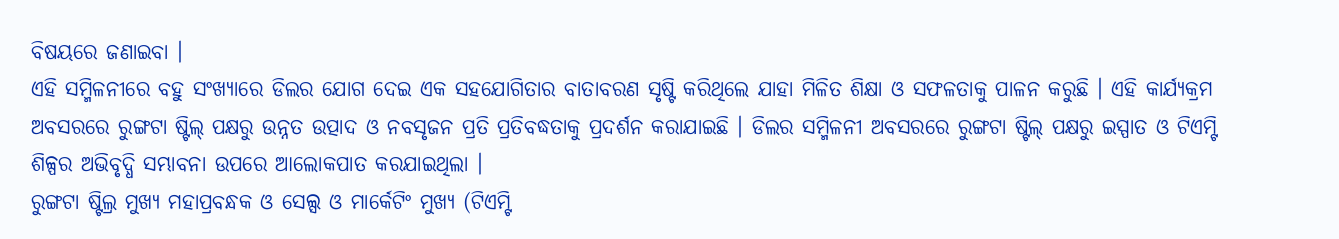ବିଷୟରେ ଜଣାଇବା ।
ଏହି ସମ୍ମିଳନୀରେ ବହୁ ସଂଖ୍ୟାରେ ଡିଲର ଯୋଗ ଦେଇ ଏକ ସହଯୋଗିତାର ବାତାବରଣ ସୃଷ୍ଟି କରିଥିଲେ ଯାହା ମିଳିତ ଶିକ୍ଷା ଓ ସଫଳତାକୁ ପାଳନ କରୁଛି । ଏହି କାର୍ଯ୍ୟକ୍ରମ ଅବସରରେ ରୁଙ୍ଗଟା ଷ୍ଟିଲ୍ ପକ୍ଷରୁ ଉନ୍ନତ ଉତ୍ପାଦ ଓ ନବସୃଜନ ପ୍ରତି ପ୍ରତିବଦ୍ଧତାକୁ ପ୍ରଦର୍ଶନ କରାଯାଇଛି । ଡିଲର ସମ୍ମିଳନୀ ଅବସରରେ ରୁଙ୍ଗଟା ଷ୍ଟିଲ୍ ପକ୍ଷରୁ ଇସ୍ପାତ ଓ ଟିଏମ୍ଟି ଶିଳ୍ପର ଅଭିବୃଦ୍ଧି ସମ୍ଭାବନା ଉପରେ ଆଲୋକପାତ କରଯାଇଥିଲା ।
ରୁଙ୍ଗଟା ଷ୍ଟିଲ୍ର ମୁଖ୍ୟ ମହାପ୍ରବନ୍ଧକ ଓ ସେଲ୍ସ ଓ ମାର୍କେଟିଂ ମୁଖ୍ୟ (ଟିଏମ୍ଟି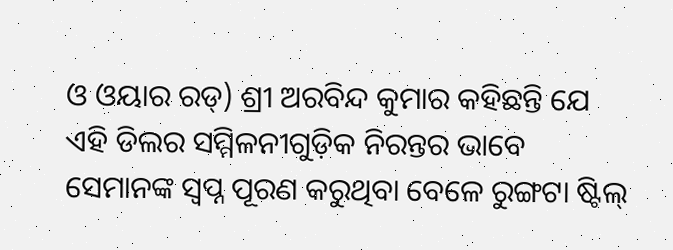ଓ ଓୟାର ରଡ୍) ଶ୍ରୀ ଅରବିନ୍ଦ କୁମାର କହିଛନ୍ତି ଯେ ଏହି ଡିଲର ସମ୍ମିଳନୀଗୁଡ଼ିକ ନିରନ୍ତର ଭାବେ ସେମାନଙ୍କ ସ୍ୱପ୍ନ ପୂରଣ କରୁଥିବା ବେଳେ ରୁଙ୍ଗଟା ଷ୍ଟିଲ୍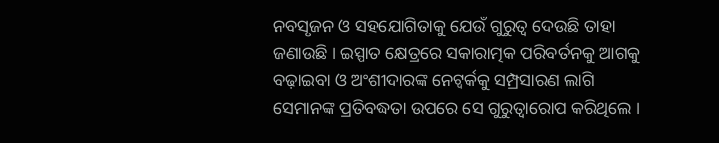ନବସୃଜନ ଓ ସହଯୋଗିତାକୁ ଯେଉଁ ଗୁରୁତ୍ୱ ଦେଉଛି ତାହା ଜଣାଉଛି । ଇସ୍ପାତ କ୍ଷେତ୍ରରେ ସକାରାତ୍ମକ ପରିବର୍ତନକୁ ଆଗକୁ ବଢ଼ାଇବା ଓ ଅଂଶୀଦାରଙ୍କ ନେଟ୍ୱର୍କକୁ ସମ୍ପ୍ରସାରଣ ଲାଗି ସେମାନଙ୍କ ପ୍ରତିବଦ୍ଧତା ଉପରେ ସେ ଗୁରୁତ୍ୱାରୋପ କରିଥିଲେ ।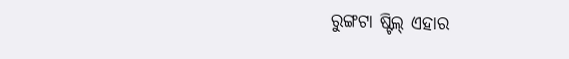ରୁଙ୍ଗଟା ଷ୍ଟିଲ୍ ଏହାର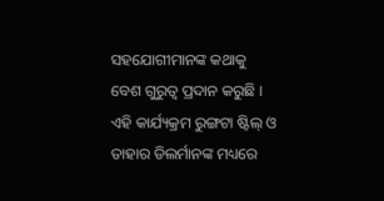ସହଯୋଗୀମାନଙ୍କ କଥାକୁ ବେଶ ଗୁରୁତ୍ୱ ପ୍ରଦାନ କରୁଛି । ଏହି କାର୍ଯ୍ୟକ୍ରମ ରୁଙ୍ଗଟା ଷ୍ଟିଲ୍ ଓ ତାହାର ଡିଲର୍ମାନଙ୍କ ମଧ୍ୟରେ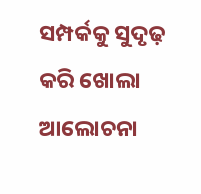ସମ୍ପର୍କକୁ ସୁଦୃଢ଼ କରି ଖୋଲା ଆଲୋଚନା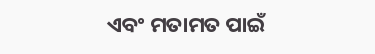ଏବଂ ମତାମତ ପାଇଁ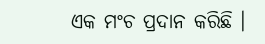ଏକ ମଂଚ ପ୍ରଦାନ କରିଛି ।